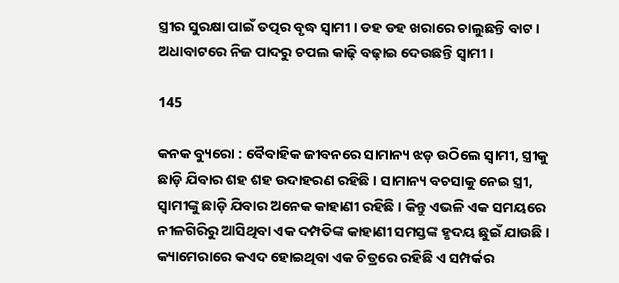ସ୍ତ୍ରୀର ସୁରକ୍ଷା ପାଇଁ ତତ୍ପର ବୃଦ୍ଧ ସ୍ୱାମୀ । ଡହ ଡହ ଖରାରେ ଚାଲୁଛନ୍ତି ବାଟ । ଅଧାବାଟରେ ନିଜ ପାଦରୁ ଚପଲ କାଢ଼ି ବଢ଼ାଇ ଦେଉଛନ୍ତି ସ୍ୱାମୀ ।

145

କନକ ବ୍ୟୁରୋ : ବୈବାହିକ ଜୀବନରେ ସାମାନ୍ୟ ଝଡ଼ ଉଠିଲେ ସ୍ୱାମୀ, ସ୍ତ୍ରୀକୁ ଛାଡ଼ି ଯିବାର ଶହ ଶହ ଉଦାହରଣ ରହିଛି । ସାମାନ୍ୟ ବଚସାକୁ ନେଇ ସ୍ତ୍ରୀ, ସ୍ୱାମୀଙ୍କୁ ଛାଡ଼ି ଯିବାର ଅନେକ କାହାଣୀ ରହିଛି । କିନ୍ତୁ ଏଭଳି ଏକ ସମୟରେ ନୀଳଗିରିରୁ ଆସିଥିବା ଏକ ଦମ୍ପତିଙ୍କ କାହାଣୀ ସମସ୍ତଙ୍କ ହୃଦୟ ଛୁଇଁ ଯାଉଛି । କ୍ୟାମେରାରେ କଏଦ ହୋଇଥିବା ଏକ ଚିତ୍ରରେ ରହିଛି ଏ ସମ୍ପର୍କର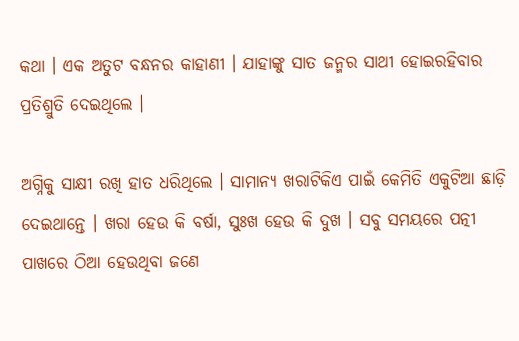କଥା । ଏକ ଅତୁଟ ବନ୍ଧନର କାହାଣୀ । ଯାହାଙ୍କୁ ସାତ ଜନ୍ମର ସାଥୀ ହୋଇରହିବାର ପ୍ରତିଶ୍ରୁତି ଦେଇଥିଲେ ।

ଅଗ୍ନିକୁ ସାକ୍ଷୀ ରଖି ହାତ ଧରିଥିଲେ । ସାମାନ୍ୟ ଖରାଟିକିଏ ପାଇଁ କେମିତି ଏକୁଟିଆ ଛାଡ଼ି ଦେଇଥାନ୍ତେ । ଖରା ହେଉ କି ବର୍ଷା, ସୁଃଖ ହେଉ କି ଦୁଖ । ସବୁ ସମୟରେ ପତ୍ନୀ ପାଖରେ ଠିଆ ହେଉଥିବା ଜଣେ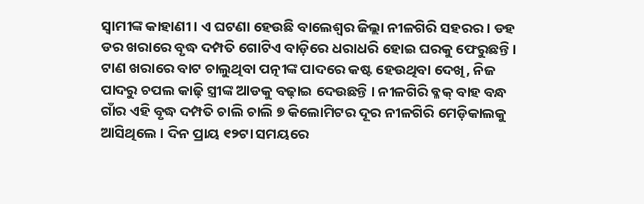ସ୍ୱାମୀଙ୍କ କାହାଣୀ । ଏ ଘଟଣା ହେଉଛି ବାଲେଶ୍ୱର ଜିଲ୍ଲା ନୀଳଗିରି ସହରର । ଡହ ଡର ଖରାରେ ବୃଦ୍ଧ ଦମ୍ପତି ଗୋଟିଏ ବାଡ଼ିରେ ଧରାଧରି ହୋଇ ଘରକୁ ଫେରୁଛନ୍ତି । ଟାଣ ଖରାରେ ବାଟ ଚାଲୁଥିବା ପତ୍ନୀଙ୍କ ପାଦରେ କଷ୍ଟ ହେଉଥିବା ଦେଖି, ନିଜ ପାଦରୁ ଚପଲ କାଢ଼ି ସ୍ତ୍ରୀଙ୍କ ଆଡକୁ ବଢ଼ାଇ ଦେଉଛନ୍ତି । ନୀଳଗିରି ବ୍ଳକ୍ ବାହ ବନ୍ଧ ଗାଁର ଏହି ବୃଦ୍ଧ ଦମ୍ପତି ଚାଲି ଚାଲି ୭ କିଲୋମିଟର ଦୂର ନୀଳଗିରି ମେଡ଼ିକାଲକୁ ଆସିଥିଲେ । ଦିନ ପ୍ରାୟ ୧୨ଟା ସମୟରେ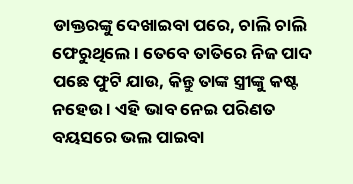ଡାକ୍ତରଙ୍କୁ ଦେଖାଇବା ପରେ, ଚାଲି ଚାଲି ଫେରୁଥିଲେ । ତେବେ ତାତିରେ ନିଜ ପାଦ ପଛେ ଫୁଟି ଯାଉ, କିନ୍ତୁ ତାଙ୍କ ସ୍ତ୍ରୀଙ୍କୁ କଷ୍ଟ ନହେଉ । ଏହି ଭାବ ନେଇ ପରିଣତ ବୟସରେ ଭଲ ପାଇବା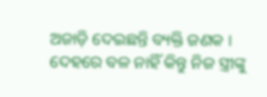ଅଜାଡ଼ି ଦେଇଛନ୍ତି ବ୍ୟକ୍ତି ଜଣକ । ଦେହରେ ବଳ ନାହିଁ କିନ୍ତୁ ନିଜ ସ୍ତ୍ରୀଙ୍କୁ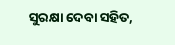ସୁରକ୍ଷା ଦେବା ସହିତ,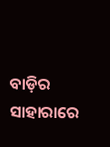ବାଡ଼ିର ସାହାରାରେ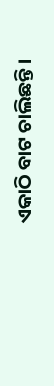ଏକାଠି ବାଟ ଚାଲିଛନ୍ତି ।